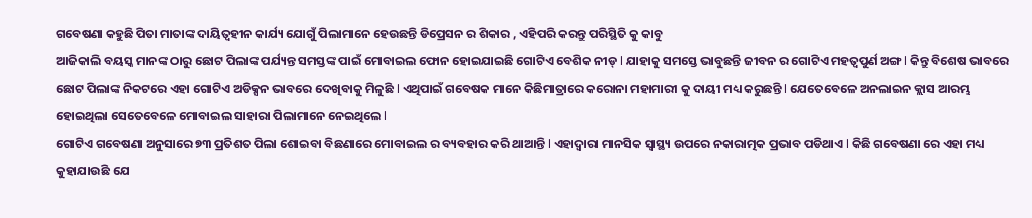ଗବେଷଣା କହୁଛି ପିତା ମାତାଙ୍କ ଦାୟିତ୍ବହୀନ କାର୍ଯ୍ୟ ଯୋଗୁଁ ପିଲାମାନେ ହେଉଛନ୍ତି ଡିପ୍ରେସନ ର ଶିକାର , ଏହିପରି କରନ୍ତୁ ପରିସ୍ଥିତି କୁ କାବୁ
ଆଜିକାଲି ବୟସ୍କ ମାନଙ୍କ ଠାରୁ ଛୋଟ ପିଲାଙ୍କ ପର୍ଯ୍ୟନ୍ତ ସମସ୍ତଙ୍କ ପାଇଁ ମୋବାଇଲ ଫୋନ ହୋଇଯାଇଛି ଗୋଟିଏ ବେଶିକ ନୀଡ୍ l ଯାହାକୁ ସମସ୍ତେ ଭାବୁଛନ୍ତି ଜୀବନ ର ଗୋଟିଏ ମହତ୍ଵପୁର୍ଣ ଅଙ୍ଗ l କିନ୍ତୁ ବିଶେଷ ଭାବରେ ଛୋଟ ପିଲାଙ୍କ ନିକଟରେ ଏହା ଗୋଟିଏ ଅଡିକ୍ସନ ଭାବରେ ଦେଖିବାକୁ ମିଳୁଛି l ଏଥିପାଇଁ ଗବେଷକ ମାନେ କିଛିମାତ୍ରାରେ କରୋନା ମହାମାରୀ କୁ ଦାୟୀ ମଧ୍ୟ କରୁଛନ୍ତି l ଯେତେବେଳେ ଅନଲାଇନ କ୍ଲାସ ଆରମ୍ଭ ହୋଇଥିଲା ସେତେବେଳେ ମୋବାଇଲ ସାହାରା ପିଲାମାନେ ନେଇଥିଲେ l
ଗୋଟିଏ ଗବେଷଣା ଅନୁସାରେ ୭୩ ପ୍ରତିଶତ ପିଲା ଶୋଇବା ବିଛଣାରେ ମୋବାଇଲ ର ବ୍ୟବହାର କରି ଥାଆନ୍ତି l ଏହାଦ୍ୱାରା ମାନସିକ ସ୍ୱାସ୍ଥ୍ୟ ଉପରେ ନକାରାତ୍ମକ ପ୍ରଭାବ ପଡିଥାଏ l କିଛି ଗବେଷଣା ରେ ଏହା ମଧ୍ୟ କୁହାଯାଉଛି ଯେ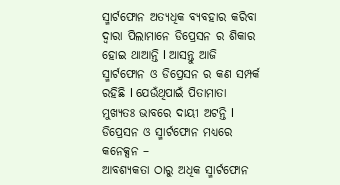ସ୍ମାର୍ଟଫୋନ ଅତ୍ୟଧିକ ବ୍ୟବହାର କରିବା ଦ୍ୱାରା ପିଲାମାନେ ଡିପ୍ରେସନ ର ଶିକାର ହୋଇ ଥାଆନ୍ତି l ଆସନ୍ତୁ ଆଜି ସ୍ମାର୍ଟଫୋନ ଓ ଡିପ୍ରେସନ ର କଣ ସମ୍ପର୍କ ରହିଛି l ଯେଉଁଥିପାଇଁ ପିତାମାତା ମୁଖ୍ୟତଃ ଭାବରେ ଦାୟୀ ଅଟନ୍ତି l
ଡିପ୍ରେସନ ଓ ସ୍ମାର୍ଟଫୋନ ମଧ୍ୟରେ କନେକ୍ସନ –
ଆବଶ୍ୟକତା ଠାରୁ ଅଧିକ ସ୍ମାର୍ଟଫୋନ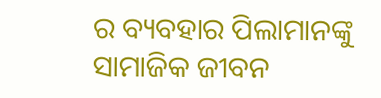ର ବ୍ୟବହାର ପିଲାମାନଙ୍କୁ ସାମାଜିକ ଜୀବନ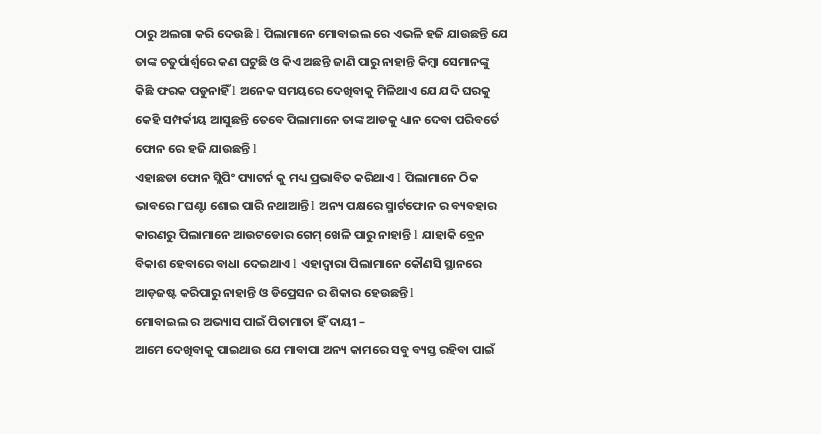ଠାରୁ ଅଲଗା କରି ଦେଉଛି l ପିଲାମାନେ ମୋବାଇଲ ରେ ଏଭଳି ହଜି ଯାଉଛନ୍ତି ଯେ ତାଙ୍କ ଚତୁର୍ପାର୍ଶ୍ୱରେ କଣ ଘଟୁଛି ଓ କିଏ ଅଛନ୍ତି ଜାଣି ପାରୁ ନାହାନ୍ତି କିମ୍ବା ସେମାନଙ୍କୁ କିଛି ଫରକ ପଡୁନାହିଁ l ଅନେକ ସମୟରେ ଦେଖିବାକୁ ମିଳିଥାଏ ଯେ ଯଦି ଘରକୁ କେହି ସମ୍ପର୍କୀୟ ଆସୁଛନ୍ତି ତେବେ ପିଲାମାନେ ତାଙ୍କ ଆଡକୁ ଧ୍ୟାନ ଦେବା ପରିବର୍ତେ ଫୋନ ରେ ହଜି ଯାଉଛନ୍ତି l
ଏହାଛଡା ଫୋନ ସ୍ଲିପିଂ ପ୍ୟାଟର୍ନ କୁ ମଧ୍ୟ ପ୍ରଭାବିତ କରିଥାଏ l ପିଲାମାନେ ଠିକ ଭାବରେ ୮ଘଣ୍ଟା ଶୋଇ ପାରି ନଥାଆନ୍ତି l ଅନ୍ୟ ପକ୍ଷରେ ସ୍ମାର୍ଟଫୋନ ର ବ୍ୟବହାର କାରଣରୁ ପିଲାମାନେ ଆଉଟଡୋର ଗେମ୍ ଖେଳି ପାରୁ ନାହାନ୍ତି l ଯାହାକି ବ୍ରେନ ବିକାଶ ହେବାରେ ବାଧା ଦେଇଥାଏ l ଏହାଦ୍ୱାରା ପିଲାମାନେ କୌଣସି ସ୍ଥାନରେ ଆଡ଼ଜଷ୍ଟ କରିପାରୁ ନାହାନ୍ତି ଓ ଡିପ୍ରେସନ ର ଶିକାର ହେଉଛନ୍ତି l
ମୋବାଇଲ ର ଅଭ୍ୟାସ ପାଇଁ ପିତାମାତା ହିଁ ଦାୟୀ –
ଆମେ ଦେଖିବାକୁ ପାଇଥାଉ ଯେ ମାବାପା ଅନ୍ୟ କାମରେ ସବୁ ବ୍ୟସ୍ତ ରହିବା ପାଇଁ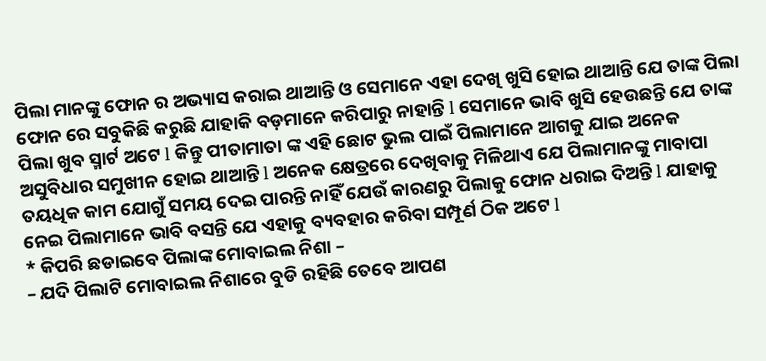ପିଲା ମାନଙ୍କୁ ଫୋନ ର ଅଭ୍ୟାସ କରାଇ ଥାଆନ୍ତି ଓ ସେମାନେ ଏହା ଦେଖି ଖୁସି ହୋଇ ଥାଆନ୍ତି ଯେ ତାଙ୍କ ପିଲା ଫୋନ ରେ ସବୁକିଛି କରୁଛି ଯାହାକି ବଡ଼ମାନେ କରିପାରୁ ନାହାନ୍ତି l ସେମାନେ ଭାବି ଖୁସି ହେଉଛନ୍ତି ଯେ ତାଙ୍କ ପିଲା ଖୁବ ସ୍ମାର୍ଟ ଅଟେ l କିନ୍ତୁ ପୀତାମାତା ଙ୍କ ଏହି ଛୋଟ ଭୁଲ ପାଇଁ ପିଲାମାନେ ଆଗକୁ ଯାଇ ଅନେକ ଅସୁବିଧାର ସମୁଖୀନ ହୋଇ ଥାଆନ୍ତି l ଅନେକ କ୍ଷେତ୍ରରେ ଦେଖିବାକୁ ମିଳିଥାଏ ଯେ ପିଲାମାନଙ୍କୁ ମାବାପା ତୟଧିକ କାମ ଯୋଗୁଁ ସମୟ ଦେଇ ପାରନ୍ତି ନାହିଁ ଯେଉଁ କାରଣରୁ ପିଲାକୁ ଫୋନ ଧରାଇ ଦିଅନ୍ତି l ଯାହାକୁ ନେଇ ପିଲାମାନେ ଭାବି ବସନ୍ତି ଯେ ଏହାକୁ ବ୍ୟବହାର କରିବା ସମ୍ପୂର୍ଣ ଠିକ ଅଟେ l
* କିପରି ଛଡାଇବେ ପିଲାଙ୍କ ମୋବାଇଲ ନିଶା –
– ଯଦି ପିଲାଟି ମୋବାଇଲ ନିଶାରେ ବୁଡି ରହିଛି ତେବେ ଆପଣ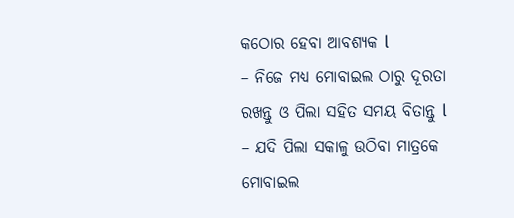କଠୋର ହେବା ଆବଶ୍ୟକ l
– ନିଜେ ମଧ୍ୟ ମୋବାଇଲ ଠାରୁ ଦୂରତା ରଖନ୍ତୁ ଓ ପିଲା ସହିତ ସମୟ ବିତାନ୍ତୁ l
– ଯଦି ପିଲା ସକାଳୁ ଉଠିବା ମାତ୍ରକେ ମୋବାଇଲ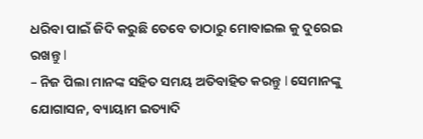ଧରିବା ପାଇଁ ଜିଦି କରୁଛି ତେବେ ତାଠାରୁ ମୋବାଇଲ କୁ ଦୁରେଇ ରଖନ୍ତୁ l
– ନିଜ ପିଲା ମାନଙ୍କ ସହିତ ସମୟ ଅତିବାହିତ କରନ୍ତୁ l ସେମାନଙ୍କୁ ଯୋଗାସନ, ବ୍ୟାୟାମ ଇତ୍ୟାଦି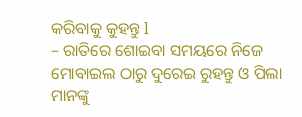କରିବାକୁ କୁହନ୍ତୁ l
– ରାତିରେ ଶୋଇବା ସମୟରେ ନିଜେ ମୋବାଇଲ ଠାରୁ ଦୁରେଇ ରୁହନ୍ତୁ ଓ ପିଲା ମାନଙ୍କୁ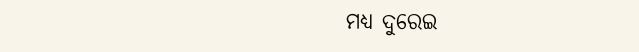ମଧ୍ୟ ଦୁରେଇ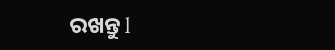ରଖନ୍ତୁ l